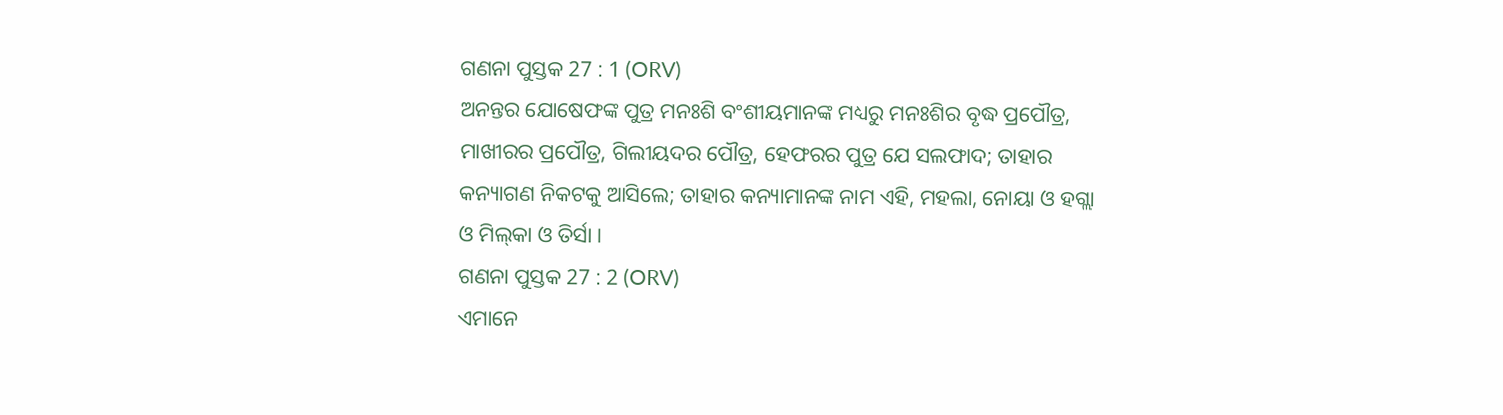ଗଣନା ପୁସ୍ତକ 27 : 1 (ORV)
ଅନନ୍ତର ଯୋଷେଫଙ୍କ ପୁତ୍ର ମନଃଶି ବଂଶୀୟମାନଙ୍କ ମଧ୍ୟରୁ ମନଃଶିର ବୃଦ୍ଧ ପ୍ରପୌତ୍ର, ମାଖୀରର ପ୍ରପୌତ୍ର, ଗିଲୀୟଦର ପୌତ୍ର, ହେଫରର ପୁତ୍ର ଯେ ସଲଫାଦ; ତାହାର କନ୍ୟାଗଣ ନିକଟକୁ ଆସିଲେ; ତାହାର କନ୍ୟାମାନଙ୍କ ନାମ ଏହି, ମହଲା, ନୋୟା ଓ ହଗ୍ଲା ଓ ମିଲ୍‍କା ଓ ତିର୍ସା ।
ଗଣନା ପୁସ୍ତକ 27 : 2 (ORV)
ଏମାନେ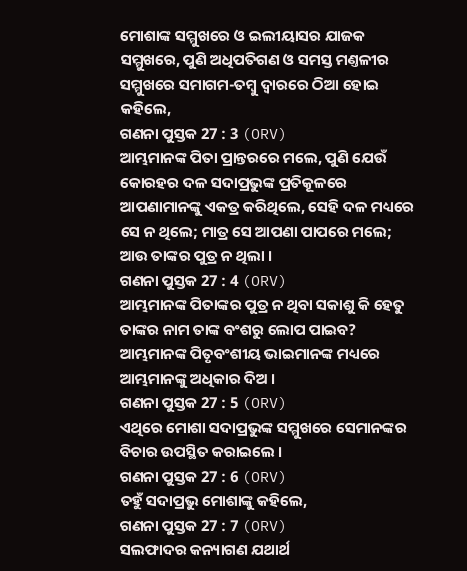ମୋଶାଙ୍କ ସମ୍ମୁଖରେ ଓ ଇଲୀୟାସର ଯାଜକ ସମ୍ମୁଖରେ, ପୁଣି ଅଧିପତିଗଣ ଓ ସମସ୍ତ ମଣ୍ତଳୀର ସମ୍ମୁଖରେ ସମାଗମ-ତମ୍ଵୁ ଦ୍ଵାରରେ ଠିଆ ହୋଇ କହିଲେ,
ଗଣନା ପୁସ୍ତକ 27 : 3 (ORV)
ଆମ୍ଭମାନଙ୍କ ପିତା ପ୍ରାନ୍ତରରେ ମଲେ, ପୁଣି ଯେଉଁ କୋରହର ଦଳ ସଦାପ୍ରଭୁଙ୍କ ପ୍ରତିକୂଳରେ ଆପଣାମାନଙ୍କୁ ଏକତ୍ର କରିଥିଲେ, ସେହି ଦଳ ମଧ୍ୟରେ ସେ ନ ଥିଲେ; ମାତ୍ର ସେ ଆପଣା ପାପରେ ମଲେ; ଆଉ ତାଙ୍କର ପୁତ୍ର ନ ଥିଲା ।
ଗଣନା ପୁସ୍ତକ 27 : 4 (ORV)
ଆମ୍ଭମାନଙ୍କ ପିତାଙ୍କର ପୁତ୍ର ନ ଥିବା ସକାଶୁ କି ହେତୁ ତାଙ୍କର ନାମ ତାଙ୍କ ବଂଶରୁ ଲୋପ ପାଇବ? ଆମ୍ଭମାନଙ୍କ ପିତୃବଂଶୀୟ ଭାଇମାନଙ୍କ ମଧ୍ୟରେ ଆମ୍ଭମାନଙ୍କୁ ଅଧିକାର ଦିଅ ।
ଗଣନା ପୁସ୍ତକ 27 : 5 (ORV)
ଏଥିରେ ମୋଶା ସଦାପ୍ରଭୁଙ୍କ ସମ୍ମୁଖରେ ସେମାନଙ୍କର ବିଚାର ଉପସ୍ଥିତ କରାଇଲେ ।
ଗଣନା ପୁସ୍ତକ 27 : 6 (ORV)
ତହୁଁ ସଦାପ୍ରଭୁ ମୋଶାଙ୍କୁ କହିଲେ,
ଗଣନା ପୁସ୍ତକ 27 : 7 (ORV)
ସଲଫାଦର କନ୍ୟାଗଣ ଯଥାର୍ଥ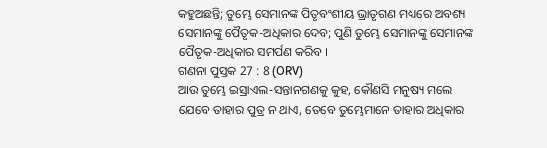କହୁଅଛନ୍ତି; ତୁମ୍ଭେ ସେମାନଙ୍କ ପିତୃବଂଶୀୟ ଭ୍ରାତୃଗଣ ମଧ୍ୟରେ ଅବଶ୍ୟ ସେମାନଙ୍କୁ ପୈତୃକ-ଅଧିକାର ଦେବ; ପୁଣି ତୁମ୍ଭେ ସେମାନଙ୍କୁ ସେମାନଙ୍କ ପୈତୃକ-ଅଧିକାର ସମର୍ପଣ କରିବ ।
ଗଣନା ପୁସ୍ତକ 27 : 8 (ORV)
ଆଉ ତୁମ୍ଭେ ଇସ୍ରାଏଲ-ସନ୍ତାନଗଣକୁ କୁହ, କୌଣସି ମନୁଷ୍ୟ ମଲେ ଯେବେ ତାହାର ପୁତ୍ର ନ ଥାଏ, ତେବେ ତୁମ୍ଭେମାନେ ତାହାର ଅଧିକାର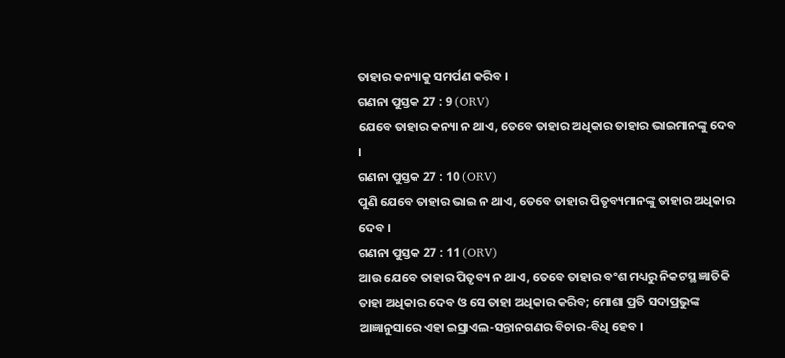ତାହାର କନ୍ୟାକୁ ସମର୍ପଣ କରିବ ।
ଗଣନା ପୁସ୍ତକ 27 : 9 (ORV)
ଯେବେ ତାହାର କନ୍ୟା ନ ଥାଏ, ତେବେ ତାହାର ଅଧିକାର ତାହାର ଭାଇମାନଙ୍କୁ ଦେବ ।
ଗଣନା ପୁସ୍ତକ 27 : 10 (ORV)
ପୁଣି ଯେବେ ତାହାର ଭାଇ ନ ଥାଏ, ତେବେ ତାହାର ପିତୃବ୍ୟମାନଙ୍କୁ ତାହାର ଅଧିକାର ଦେବ ।
ଗଣନା ପୁସ୍ତକ 27 : 11 (ORV)
ଆଉ ଯେବେ ତାହାର ପିତୃବ୍ୟ ନ ଥାଏ, ତେବେ ତାହାର ବଂଶ ମଧ୍ୟରୁ ନିକଟସ୍ଥ ଜ୍ଞାତିକି ତାହା ଅଧିକାର ଦେବ ଓ ସେ ତାହା ଅଧିକାର କରିବ; ମୋଶା ପ୍ରତି ସଦାପ୍ରଭୁଙ୍କ ଆଜ୍ଞାନୁସାରେ ଏହା ଇସ୍ରାଏଲ-ସନ୍ତାନଗଣର ବିଚାର-ବିଧି ହେବ ।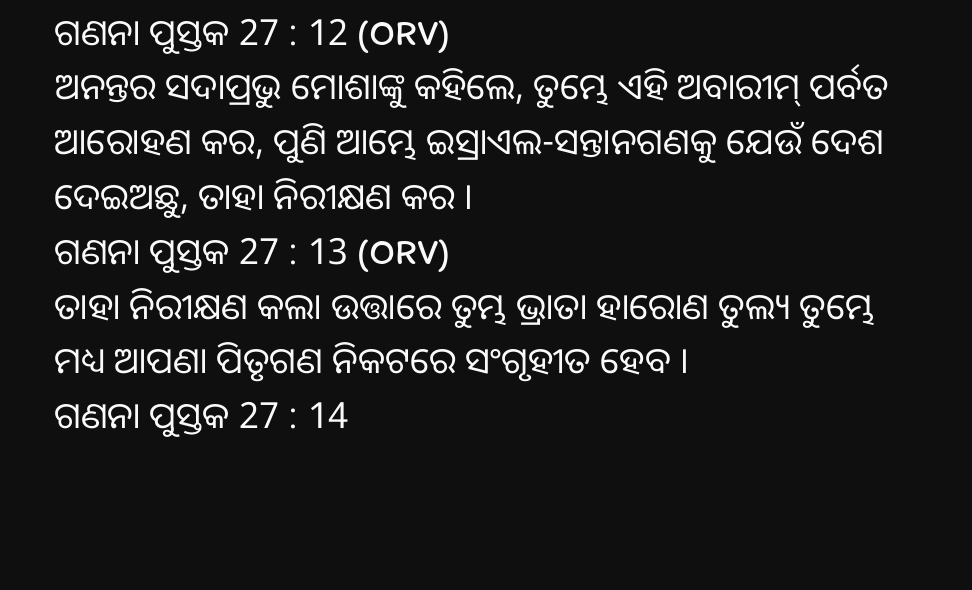ଗଣନା ପୁସ୍ତକ 27 : 12 (ORV)
ଅନନ୍ତର ସଦାପ୍ରଭୁ ମୋଶାଙ୍କୁ କହିଲେ, ତୁମ୍ଭେ ଏହି ଅବାରୀମ୍ ପର୍ବତ ଆରୋହଣ କର, ପୁଣି ଆମ୍ଭେ ଇସ୍ରାଏଲ-ସନ୍ତାନଗଣକୁ ଯେଉଁ ଦେଶ ଦେଇଅଛୁ, ତାହା ନିରୀକ୍ଷଣ କର ।
ଗଣନା ପୁସ୍ତକ 27 : 13 (ORV)
ତାହା ନିରୀକ୍ଷଣ କଲା ଉତ୍ତାରେ ତୁମ୍ଭ ଭ୍ରାତା ହାରୋଣ ତୁଲ୍ୟ ତୁମ୍ଭେ ମଧ୍ୟ ଆପଣା ପିତୃଗଣ ନିକଟରେ ସଂଗୃହୀତ ହେବ ।
ଗଣନା ପୁସ୍ତକ 27 : 14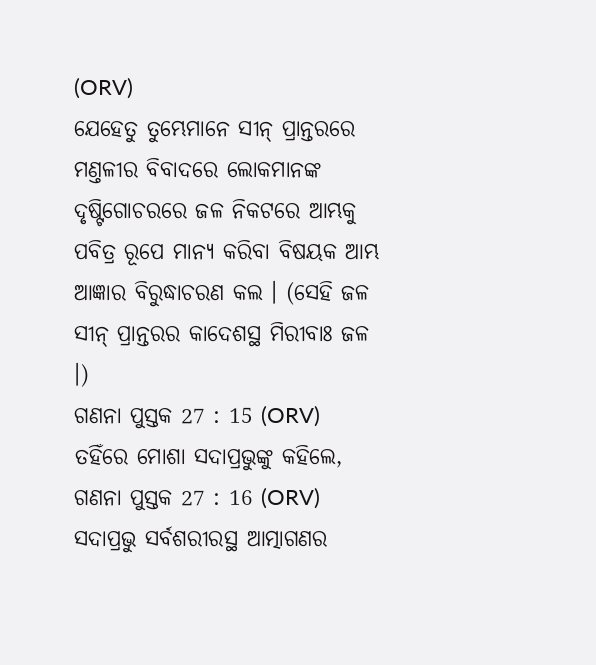(ORV)
ଯେହେତୁ ତୁମ୍ଭେମାନେ ସୀନ୍ ପ୍ରାନ୍ତରରେ ମଣ୍ତଳୀର ବିବାଦରେ ଲୋକମାନଙ୍କ ଦୃଷ୍ଟିଗୋଚରରେ ଜଳ ନିକଟରେ ଆମ୍ଭକୁ ପବିତ୍ର ରୂପେ ମାନ୍ୟ କରିବା ବିଷୟକ ଆମ୍ଭ ଆଜ୍ଞାର ବିରୁଦ୍ଧାଚରଣ କଲ । (ସେହି ଜଳ ସୀନ୍ ପ୍ରାନ୍ତରର କାଦେଶସ୍ଥ ମିରୀବାଃ ଜଳ ।)
ଗଣନା ପୁସ୍ତକ 27 : 15 (ORV)
ତହିଁରେ ମୋଶା ସଦାପ୍ରଭୁଙ୍କୁ କହିଲେ,
ଗଣନା ପୁସ୍ତକ 27 : 16 (ORV)
ସଦାପ୍ରଭୁ ସର୍ବଶରୀରସ୍ଥ ଆତ୍ମାଗଣର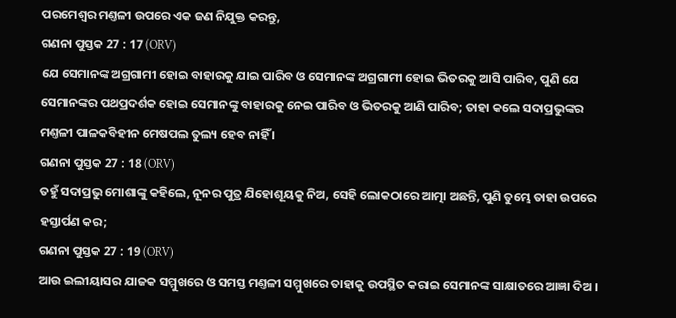ପରମେଶ୍ଵର ମଣ୍ତଳୀ ଉପରେ ଏକ ଜଣ ନିଯୁକ୍ତ କରନ୍ତୁ,
ଗଣନା ପୁସ୍ତକ 27 : 17 (ORV)
ଯେ ସେମାନଙ୍କ ଅଗ୍ରଗାମୀ ହୋଇ ବାହାରକୁ ଯାଇ ପାରିବ ଓ ସେମାନଙ୍କ ଅଗ୍ରଗାମୀ ହୋଇ ଭିତରକୁ ଆସି ପାରିବ, ପୁଣି ଯେ ସେମାନଙ୍କର ପଥପ୍ରଦର୍ଶକ ହୋଇ ସେମାନଙ୍କୁ ବାହାରକୁ ନେଇ ପାରିବ ଓ ଭିତରକୁ ଆଣି ପାରିବ; ତାହା କଲେ ସଦାପ୍ରଭୁଙ୍କର ମଣ୍ତଳୀ ପାଳକବିହୀନ ମେଷପଲ ତୁଲ୍ୟ ହେବ ନାହିଁ ।
ଗଣନା ପୁସ୍ତକ 27 : 18 (ORV)
ତହୁଁ ସଦାପ୍ରଭୁ ମୋଶାଙ୍କୁ କହିଲେ, ନୂନର ପୁତ୍ର ଯିହୋଶୂୟକୁ ନିଅ, ସେହି ଲୋକଠାରେ ଆତ୍ମା ଅଛନ୍ତି, ପୁଣି ତୁମ୍ଭେ ତାହା ଉପରେ ହସ୍ତାର୍ପଣ କର;
ଗଣନା ପୁସ୍ତକ 27 : 19 (ORV)
ଆଉ ଇଲୀୟାସର ଯାଜକ ସମ୍ମୁଖରେ ଓ ସମସ୍ତ ମଣ୍ତଳୀ ସମ୍ମୁଖରେ ତାହାକୁ ଉପସ୍ଥିତ କରାଇ ସେମାନଙ୍କ ସାକ୍ଷାତରେ ଆଜ୍ଞା ଦିଅ ।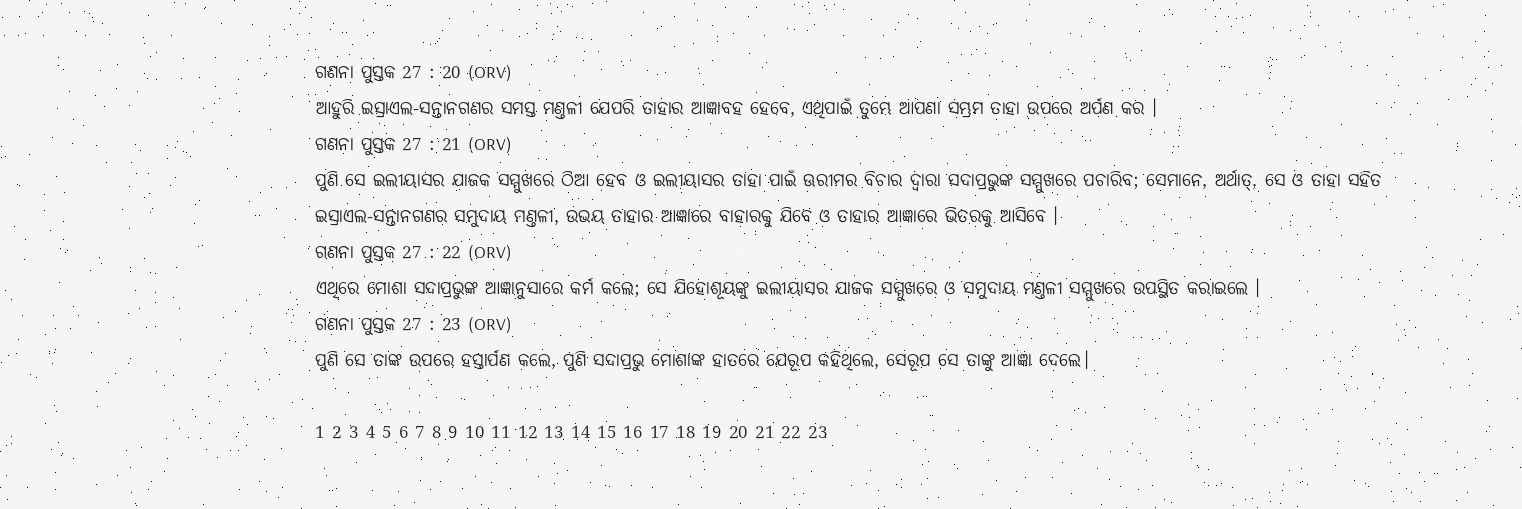ଗଣନା ପୁସ୍ତକ 27 : 20 (ORV)
ଆହୁରି ଇସ୍ରାଏଲ-ସନ୍ତାନଗଣର ସମସ୍ତ ମଣ୍ତଳୀ ଯେପରି ତାହାର ଆଜ୍ଞାବହ ହେବେ, ଏଥିପାଇଁ ତୁମ୍ଭେ ଆପଣା ସମ୍ଭ୍ରମ ତାହା ଉପରେ ଅର୍ପଣ କର ।
ଗଣନା ପୁସ୍ତକ 27 : 21 (ORV)
ପୁଣି ସେ ଇଲୀୟାସର ଯାଜକ ସମ୍ମୁଖରେ ଠିଆ ହେବ ଓ ଇଲୀୟାସର ତାହା ପାଇଁ ଊରୀମର ବିଚାର ଦ୍ଵାରା ସଦାପ୍ରଭୁଙ୍କ ସମ୍ମୁଖରେ ପଚାରିବ; ସେମାନେ, ଅର୍ଥାତ୍, ସେ ଓ ତାହା ସହିତ ଇସ୍ରାଏଲ-ସନ୍ତାନଗଣର ସମୁଦାୟ ମଣ୍ତଳୀ, ଉଭୟ ତାହାର ଆଜ୍ଞାରେ ବାହାରକୁ ଯିବେ ଓ ତାହାର ଆଜ୍ଞାରେ ଭିତରକୁ ଆସିବେ ।
ଗଣନା ପୁସ୍ତକ 27 : 22 (ORV)
ଏଥିରେ ମୋଶା ସଦାପ୍ରଭୁଙ୍କ ଆଜ୍ଞାନୁସାରେ କର୍ମ କଲେ; ସେ ଯିହୋଶୂୟଙ୍କୁ ଇଲୀୟାସର ଯାଜକ ସମ୍ମୁଖରେ ଓ ସମୁଦାୟ ମଣ୍ତଳୀ ସମ୍ମୁଖରେ ଉପସ୍ଥିତ କରାଇଲେ ।
ଗଣନା ପୁସ୍ତକ 27 : 23 (ORV)
ପୁଣି ସେ ତାଙ୍କ ଉପରେ ହସ୍ତାର୍ପଣ କଲେ, ପୁଣି ସଦାପ୍ରଭୁ ମୋଶାଙ୍କ ହାତରେ ଯେରୂପ କହିଥିଲେ, ସେରୂପ ସେ ତାଙ୍କୁ ଆଜ୍ଞା ଦେଲେ।

1 2 3 4 5 6 7 8 9 10 11 12 13 14 15 16 17 18 19 20 21 22 23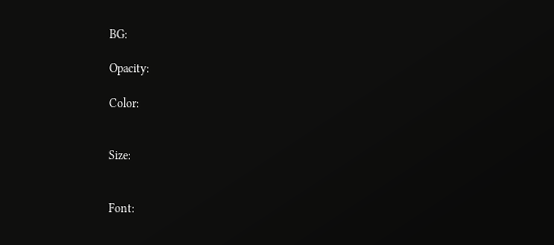BG:

Opacity:

Color:


Size:


Font: